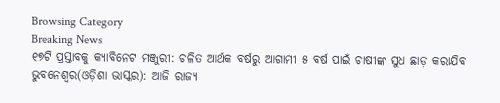Browsing Category
Breaking News
୧୭ଟି ପ୍ରସ୍ତାବକୁ କ୍ୟାବିନେଟ ମଞ୍ଜୁରୀ: ଚଳିତ ଆର୍ଥକ ବର୍ଷରୁ ଆଗାମୀ ୫ ବର୍ଷ ପାଇଁ ଚାଷୀଙ୍କ ସୁଧ ଛାଡ଼ କରାଯିବ
ଭୁବନେଶ୍ୱର(ଓଡ଼ିଶା ଭାସ୍କର): ଆଜି ରାଜ୍ୟ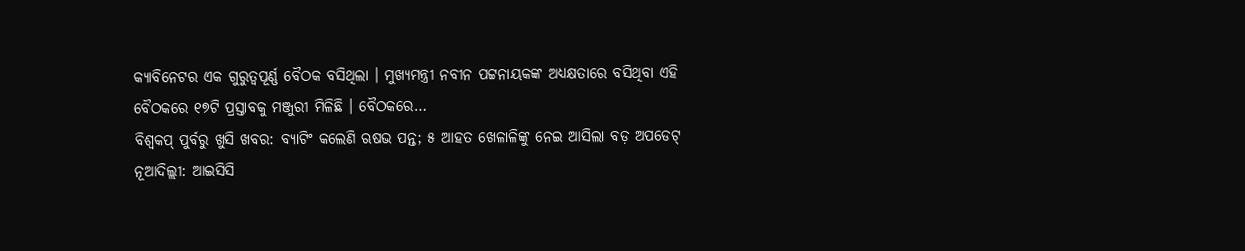କ୍ୟାବିନେଟର ଏକ ଗୁରୁତ୍ୱପୂର୍ଣ୍ଣ ବୈଠକ ବସିଥିଲା । ମୁଖ୍ୟମନ୍ତ୍ରୀ ନବୀନ ପଟ୍ଟନାୟକଙ୍କ ଅଧ୍ୟକ୍ଷତାରେ ବସିଥିବା ଏହି ବୈଠକରେ ୧୭ଟି ପ୍ରସ୍ତାବକୁ ମଞ୍ଜୁରୀ ମିଳିଛି । ବୈଠକରେ…
ବିଶ୍ୱକପ୍ ପୁର୍ବରୁ ଖୁସି ଖବର: ବ୍ୟାଟିଂ କଲେଣି ଋଷଭ ପନ୍ତ; ୫ ଆହତ ଖେଳାଳିଙ୍କୁ ନେଇ ଆସିଲା ବଡ଼ ଅପଡେଟ୍
ନୂଆଦିଲ୍ଲୀ: ଆଇସିସି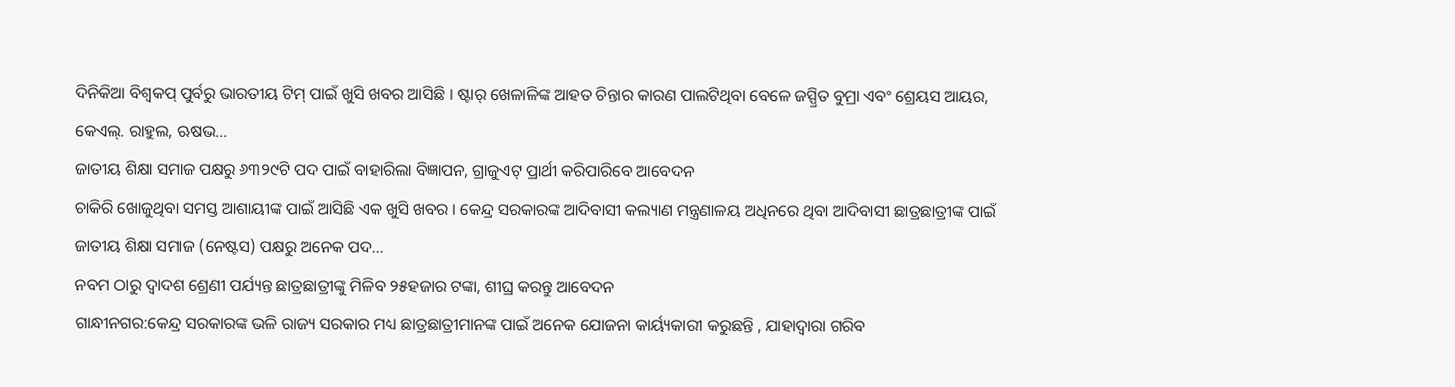ଦିନିକିଆ ବିଶ୍ୱକପ୍ ପୁର୍ବରୁ ଭାରତୀୟ ଟିମ୍ ପାଇଁ ଖୁସି ଖବର ଆସିଛି । ଷ୍ଟାର୍ ଖେଳାଳିଙ୍କ ଆହତ ଚିନ୍ତାର କାରଣ ପାଲଟିଥିବା ବେଳେ ଜସ୍ପ୍ରିତ ବୁମ୍ରା ଏବଂ ଶ୍ରେୟସ ଆୟର, କେଏଲ୍. ରାହୁଲ, ଋଷଭ…
ଜାତୀୟ ଶିକ୍ଷା ସମାଜ ପକ୍ଷରୁ ୬୩୨୯ଟି ପଦ ପାଇଁ ବାହାରିଲା ବିଜ୍ଞାପନ, ଗ୍ରାଜୁଏଟ୍ ପ୍ରାର୍ଥୀ କରିପାରିବେ ଆବେଦନ
ଚାକିରି ଖୋଜୁଥିବା ସମସ୍ତ ଆଶାୟୀଙ୍କ ପାଇଁ ଆସିଛି ଏକ ଖୁସି ଖବର । କେନ୍ଦ୍ର ସରକାରଙ୍କ ଆଦିବାସୀ କଲ୍ୟାଣ ମନ୍ତ୍ରଣାଳୟ ଅଧିନରେ ଥିବା ଆଦିବାସୀ ଛାତ୍ରଛାତ୍ରୀଙ୍କ ପାଇଁ ଜାତୀୟ ଶିକ୍ଷା ସମାଜ (ନେଷ୍ଟସ) ପକ୍ଷରୁ ଅନେକ ପଦ…
ନବମ ଠାରୁ ଦ୍ୱାଦଶ ଶ୍ରେଣୀ ପର୍ଯ୍ୟନ୍ତ ଛାତ୍ରଛାତ୍ରୀଙ୍କୁ ମିଳିବ ୨୫ହଜାର ଟଙ୍କା, ଶୀଘ୍ର କରନ୍ତୁ ଆବେଦନ
ଗାନ୍ଧୀନଗର:କେନ୍ଦ୍ର ସରକାରଙ୍କ ଭଳି ରାଜ୍ୟ ସରକାର ମଧ୍ୟ ଛାତ୍ରଛାତ୍ରୀମାନଙ୍କ ପାଇଁ ଅନେକ ଯୋଜନା କାର୍ୟ୍ୟକାରୀ କରୁଛନ୍ତି , ଯାହାଦ୍ୱାରା ଗରିବ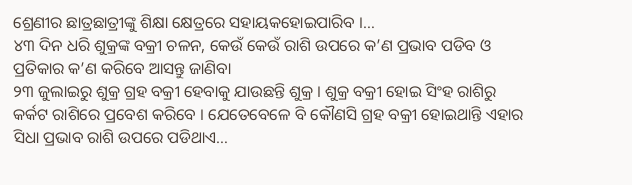ଶ୍ରେଣୀର ଛାତ୍ରଛାତ୍ରୀଙ୍କୁ ଶିକ୍ଷା କ୍ଷେତ୍ରରେ ସହାୟକହୋଇପାରିବ ।…
୪୩ ଦିନ ଧରି ଶୁକ୍ରଙ୍କ ବକ୍ରୀ ଚଳନ, କେଉଁ କେଉଁ ରାଶି ଉପରେ କ’ଣ ପ୍ରଭାବ ପଡିବ ଓ ପ୍ରତିକାର କ’ଣ କରିବେ ଆସନ୍ତୁ ଜାଣିବା
୨୩ ଜୁଲାଇରୁ ଶୁକ୍ର ଗ୍ରହ ବକ୍ରୀ ହେବାକୁ ଯାଉଛନ୍ତି ଶୁକ୍ର । ଶୁକ୍ର ବକ୍ରୀ ହୋଇ ସିଂହ ରାଶିରୁ କର୍କଟ ରାଶିରେ ପ୍ରବେଶ କରିବେ । ଯେତେବେଳେ ବି କୌଣସି ଗ୍ରହ ବକ୍ରୀ ହୋଇଥାନ୍ତି ଏହାର ସିଧା ପ୍ରଭାବ ରାଶି ଉପରେ ପଡିଥାଏ…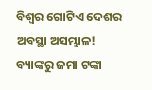ବିଶ୍ୱର ଗୋଟିଏ ଦେଶର ଅବସ୍ଥା ଅସମ୍ଭାଳ! ବ୍ୟାଙ୍କରୁ ଜମା ଟଙ୍କା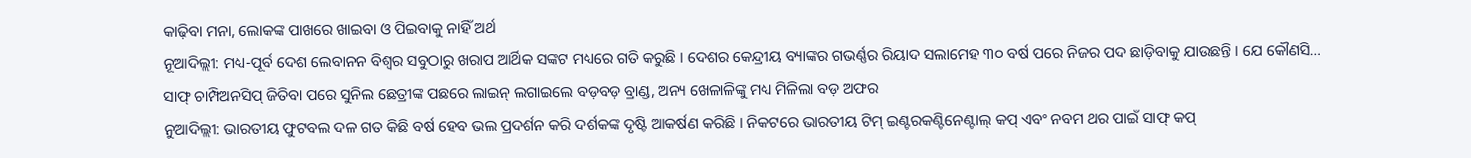କାଢ଼ିବା ମନା, ଲୋକଙ୍କ ପାଖରେ ଖାଇବା ଓ ପିଇବାକୁ ନାହିଁ ଅର୍ଥ
ନୂଆଦିଲ୍ଲୀ: ମଧ୍ୟ-ପୂର୍ବ ଦେଶ ଲେବାନନ ବିଶ୍ୱର ସବୁଠାରୁ ଖରାପ ଆର୍ଥିକ ସଙ୍କଟ ମଧ୍ୟରେ ଗତି କରୁଛି । ଦେଶର କେନ୍ଦ୍ରୀୟ ବ୍ୟାଙ୍କର ଗଭର୍ଣ୍ଣର ରିୟାଦ ସଲାମେହ ୩୦ ବର୍ଷ ପରେ ନିଜର ପଦ ଛାଡ଼ିବାକୁ ଯାଉଛନ୍ତି । ଯେ କୌଣସି…
ସାଫ୍ ଚାମ୍ପିଅନସିପ୍ ଜିତିବା ପରେ ସୁନିଲ ଛେତ୍ରୀଙ୍କ ପଛରେ ଲାଇନ୍ ଲଗାଇଲେ ବଡ଼ବଡ଼ ବ୍ରାଣ୍ଡ, ଅନ୍ୟ ଖେଳାଳିଙ୍କୁ ମଧ୍ୟ ମିଳିଲା ବଡ଼ ଅଫର
ନୁଆଦିଲ୍ଲୀ: ଭାରତୀୟ ଫୁଟବଲ ଦଳ ଗତ କିଛି ବର୍ଷ ହେବ ଭଲ ପ୍ରଦର୍ଶନ କରି ଦର୍ଶକଙ୍କ ଦୃଷ୍ଟି ଆକର୍ଷଣ କରିଛି । ନିକଟରେ ଭାରତୀୟ ଟିମ୍ ଇଣ୍ଟରକଣ୍ଟିନେଣ୍ଟାଲ୍ କପ୍ ଏବଂ ନବମ ଥର ପାଇଁ ସାଫ୍ କପ୍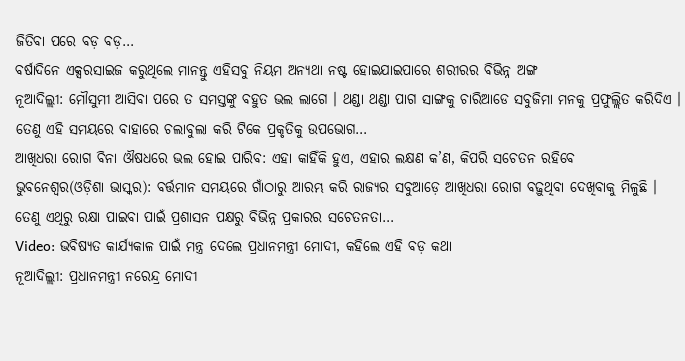ଜିତିବା ପରେ ବଡ଼ ବଡ଼…
ବର୍ଷାଦିନେ ଏକ୍ସରସାଇଜ କରୁଥିଲେ ମାନନ୍ତୁ ଏହିସବୁ ନିୟମ ଅନ୍ୟଥା ନଷ୍ଟ ହୋଇଯାଇପାରେ ଶରୀରର ବିଭିନ୍ନ ଅଙ୍ଗ
ନୂଆଦିଲ୍ଲୀ: ମୌସୁମୀ ଆସିବା ପରେ ତ ସମସ୍ତଙ୍କୁ ବହୁତ ଭଲ ଲାଗେ । ଥଣ୍ଡା ଥଣ୍ଡା ପାଗ ସାଙ୍ଗକୁ ଚାରିଆଡେ ସବୁଜିମା ମନକୁ ପ୍ରଫୁଲ୍ଲିତ କରିଦିଏ । ତେଣୁ ଏହି ସମୟରେ ବାହାରେ ଚଲାବୁଲା କରି ଟିକେ ପ୍ରକୃତିକୁ ଉପଭୋଗ…
ଆଖିଧରା ରୋଗ ବିନା ଔଷଧରେ ଭଲ ହୋଇ ପାରିବ: ଏହା କାହିଁକି ହୁଏ, ଏହାର ଲକ୍ଷଣ କ’ଣ, କିପରି ସଚେତନ ରହିବେ
ଭୁବନେଶ୍ୱର(ଓଡ଼ିଶା ଭାସ୍କର): ବର୍ତ୍ତମାନ ସମୟରେ ଗାଁଠାରୁ ଆରମ୍ଭ କରି ରାଜ୍ୟର ସବୁଆଡ଼େ ଆଖିଧରା ରୋଗ ବଢ଼ୁଥିବା ଦେଖିବାକୁ ମିଳୁଛି । ତେଣୁ ଏଥିରୁ ରକ୍ଷା ପାଇବା ପାଇଁ ପ୍ରଶାସନ ପକ୍ଷରୁ ବିଭିନ୍ନ ପ୍ରକାରର ସଚେତନତା…
Video: ଭବିଷ୍ୟତ କାର୍ଯ୍ୟକାଳ ପାଇଁ ମନ୍ତ୍ର ଦେଲେ ପ୍ରଧାନମନ୍ତ୍ରୀ ମୋଦୀ, କହିଲେ ଏହି ବଡ଼ କଥା
ନୂଆଦିଲ୍ଲୀ: ପ୍ରଧାନମନ୍ତ୍ରୀ ନରେନ୍ଦ୍ର ମୋଦୀ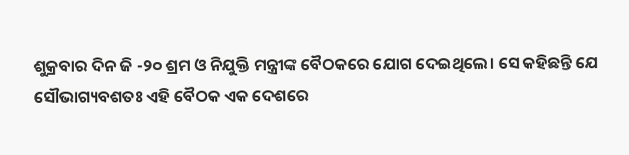ଶୁକ୍ରବାର ଦିନ ଜି -୨୦ ଶ୍ରମ ଓ ନିଯୁକ୍ତି ମନ୍ତ୍ରୀଙ୍କ ବୈଠକରେ ଯୋଗ ଦେଇଥିଲେ। ସେ କହିଛନ୍ତି ଯେ ସୌଭାଗ୍ୟବଶତଃ ଏହି ବୈଠକ ଏକ ଦେଶରେ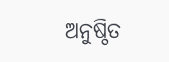ଅନୁଷ୍ଠିତ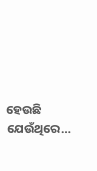ହେଉଛି ଯେଉଁଥିରେ…